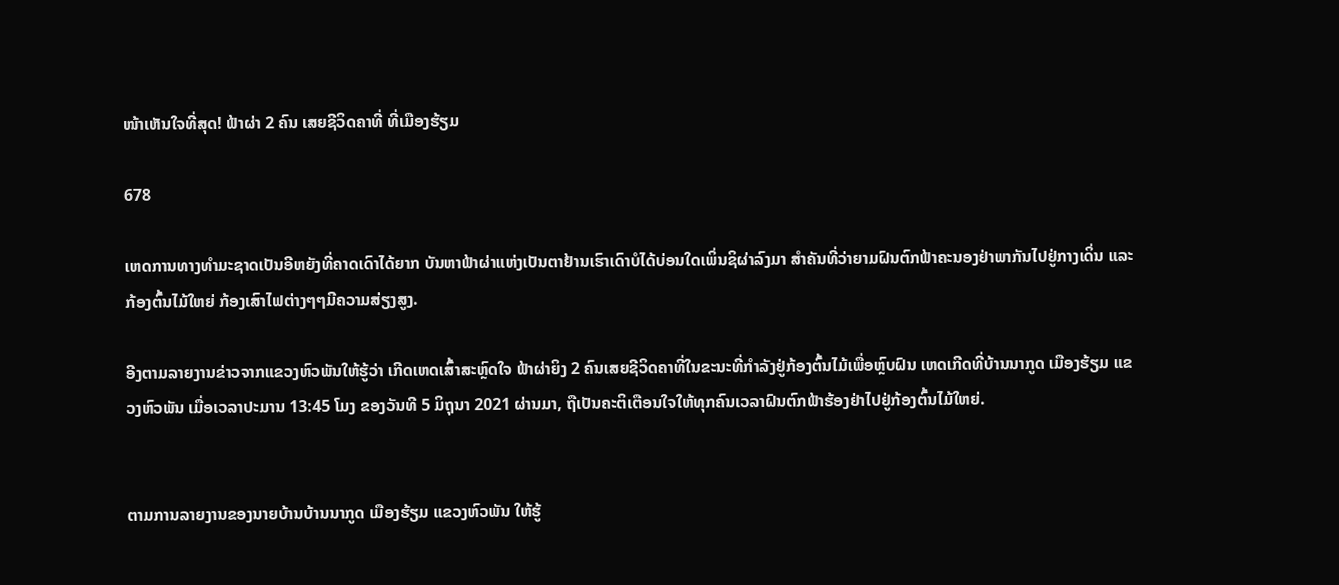ໜ້າເຫັນໃຈທີ່ສຸດ! ຟ້າຜ່າ 2 ຄົນ ເສຍຊີວິດຄາທີ່ ທີ່ເມືອງຮ້ຽມ

678

ເຫດການທາງທຳມະຊາດເປັນອີຫຍັງທີ່ຄາດເດົາໄດ້ຍາກ ບັນຫາຟ້າຜ່າແຫ່ງເປັນຕາຢ້ານເຮົາເດົາບໍໄດ້ບ່ອນໃດເພິ່ນຊິຜ່າລົງມາ ສຳຄັນທີ່ວ່າຍາມຝົນຕົກຟ້າຄະນອງຢ່າພາກັນໄປຢູ່ກາງເດິ່ນ ແລະ ກ້ອງຕົ້ນໄມ້ໃຫຍ່ ກ້ອງເສົາໄຟຕ່າງໆໆມີຄວາມສ່ຽງສູງ.

ອີງຕາມລາຍງານຂ່າວຈາກແຂວງຫົວພັນໃຫ້ຮູ້ວ່າ ເກີດເຫດເສົ້າສະຫຼົດໃຈ ຟ້າຜ່າຍິງ 2 ຄົນເສຍຊີວິດຄາທີ່ໃນຂະນະທີ່ກຳລັງຢູ່ກ້ອງຕົ້ນໄມ້ເພື່ອຫຼົບຝົນ ເຫດເກີດທີ່ບ້ານນາກູດ ເມືອງຮ້ຽມ ແຂວງຫົວພັນ ເມື່ອເວລາປະມານ 13:45 ໂມງ ຂອງວັນທີ 5 ມິຖຸນາ 2021 ຜ່ານມາ, ຖືເປັນຄະຕິເຕືອນໃຈໃຫ້ທຸກຄົນເວລາຝົນຕົກຟ້າຮ້ອງຢ່າໄປຢູ່ກ້ອງຕົ້ນໄມ້ໃຫຍ່.


ຕາມການລາຍງານຂອງນາຍບ້ານບ້ານນາກູດ ເມືອງຮ້ຽມ ແຂວງຫົວພັນ ໃຫ້ຮູ້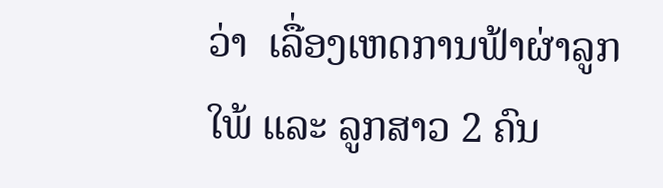ວ່າ  ເລື່ອງເຫດການຟ້າຜ່າລູກໃພ້ ແລະ ລູກສາວ 2 ຄົນ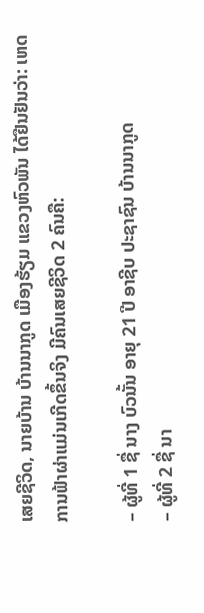ເສຍຊີວິດ, ນາຍບ້ານ ບ້ານນາກູດ ເມືອງຮ້ຽມ ແຂວງຫົວພັນ ໄດ້ຢືນຢັນວ່າ: ເຫດການຟ້າຜ່າແມ່ນເກີດຂຶ້ນຈິງ ມີຄົນເສຍຊີວິດ 2 ຄົນຄື:

– ຜູ້ທີ່ 1 ຊື່ ນາງ ບົວນັ້ນ ອາຍຸ 21 ປີ ອາຊີບ ປະຊາຊົນ ບ້ານນາກູດ
– ຜູ້ທີ່ 2 ຊື່ ນາ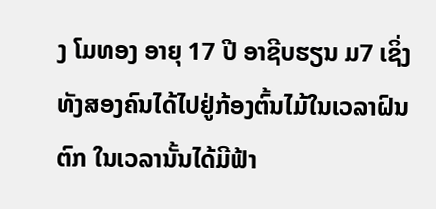ງ ໂມທອງ ອາຍຸ 17 ປີ ອາຊີບຮຽນ ມ7 ເຊິ່ງທັງສອງຄົນໄດ້ໄປຢູ່ກ້ອງຕົ້ນໄມ້ໃນເວລາຝົນຕົກ ໃນເວລານັ້ນໄດ້ມີຟ້າ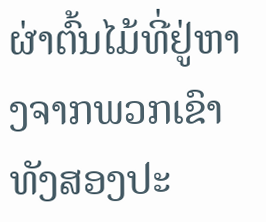ຜ່າຕົ້ນໄມ້ທີ່ຢູ່ຫາງຈາກພວກເຂົາທັງສອງປະ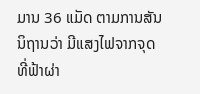ມານ 36 ແມັດ ຕາມການສັນນິຖານວ່າ ມີແສງໄຟຈາກຈຸດທີ່ຟ້າຜ່າ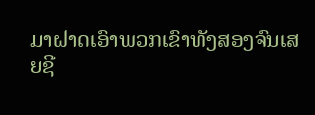ມາຝາດເອົາພວກເຂົາທັງສອງຈົນເສຍຊີ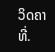ວິດຄາທີ່.